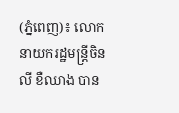(ភ្នំពេញ)៖ លោកនាយករដ្ឋមន្ត្រីចិន លី ខឺឈាង បាន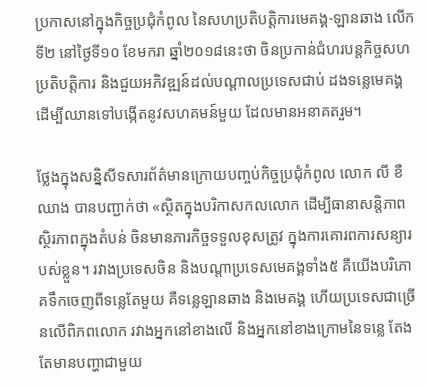ប្រកាសនៅក្នុងកិច្ចប្រជុំកំពូល នៃសហប្រតិបត្តិការមេគង្គ-ឡានឆាង លើកទី២ នៅថ្ងៃទី១០ ខែមករា ឆ្នាំ២០១៨នេះថា ចិនប្រកាន់ជំហរបន្តកិច្ចសហប្រតិបត្តិការ និងជួយអភិវឌ្ឍន៍ដល់បណ្តាលប្រទេសជាប់ ដងទន្លេមេគង្គ ដើម្បីឈានទៅបង្កើតនូវសហគមន៍មួយ ដែលមានអនាគតរួម។

ថ្លែងក្នុងសន្និសីទសារព័ត៌មានក្រោយបញ្ចប់កិច្ចប្រជុំកំពូល លោក លី ខឺឈាង បានបញ្ជាក់ថា «ស្ថិតក្នុងបរិកាសកលលោក ដើម្បីធានាសន្តិភាព ស្ថិរភាពក្នុងតំបន់ ចិនមានភារកិច្ចទទួលខុសត្រូវ ក្នុងការគោរពការសន្យារបស់ខ្លួន។ រវាងប្រទេសចិន និងបណ្តាប្រទេសមេគង្គទាំង៥ គឺយើងបរិភោគទឹកចេញពីទន្លេតែមួយ គឺទន្លេឡានឆាង និងមេគង្គ ហើយប្រទេសជាច្រើនលើពិភពលោក រវាងអ្នកនៅខាងលើ និងអ្នកនៅខាងក្រោមនៃទន្លេ តែងតែមានបញ្ហាជាមួយ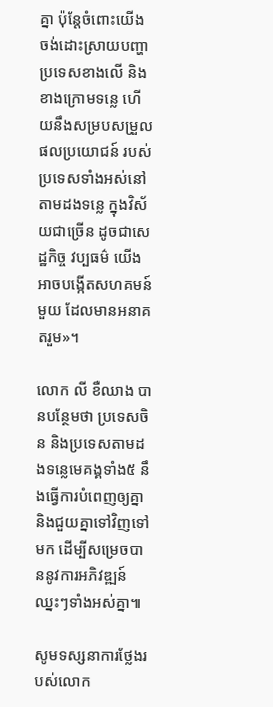គ្នា ប៉ុន្តែចំពោះយើង ចង់ដោះស្រាយបញ្ហាប្រទេសខាងលើ និងខាងក្រោមទន្លេ ហើយនឹងសម្របសម្រួលផលប្រយោជន៍ របស់ប្រទេសទាំងអស់នៅតាមដងទន្លេ ក្នុងវិស័យជាច្រើន ដូចជាសេដ្ឋកិច្ច វប្បធម៌ យើងអាចបង្កើតសហគមន៍មួយ ដែលមានអនាគតរួម»។

លោក លី ខឺឈាង បានបន្ថែមថា ប្រទេសចិន និងប្រទេសតាមដងទន្លេមេគង្គទាំង៥ នឹងធ្វើការបំពេញឲ្យគ្នា និងជួយគ្នាទៅវិញទៅមក ដើម្បីសម្រេចបាននូវការអភិវឌ្ឍន៍ឈ្នះៗទាំងអស់គ្នា៕

សូមទស្សនាការថ្លែងរបស់លោក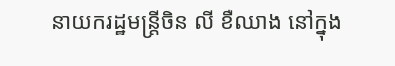នាយករដ្ឋមន្ត្រីចិន លី ខឺឈាង នៅក្នុង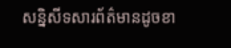សន្និសីទសារព័ត៌មានដូចខា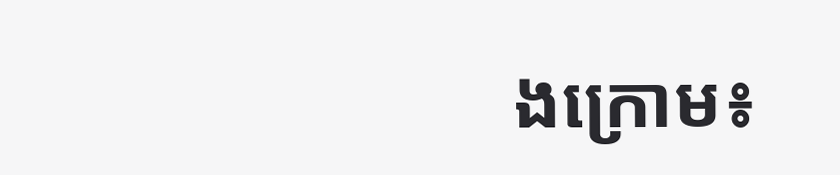ងក្រោម៖